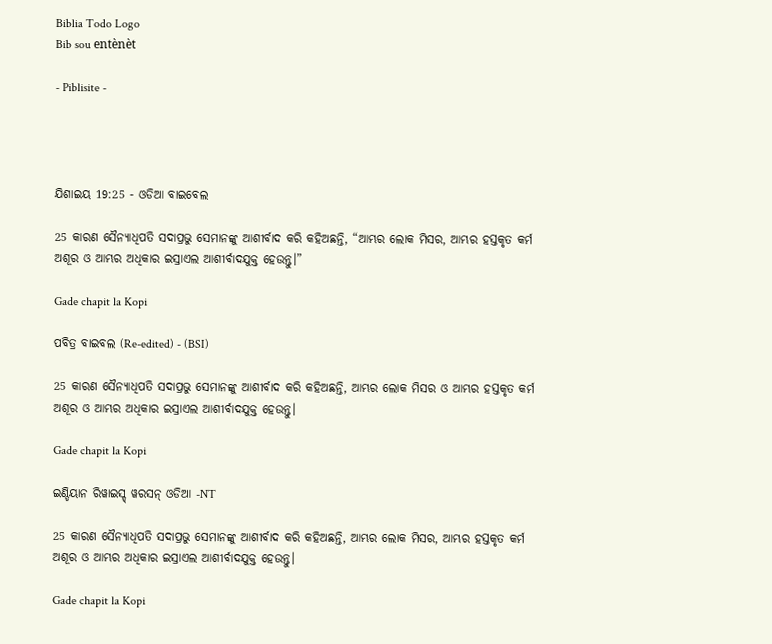Biblia Todo Logo
Bib sou entènèt

- Piblisite -




ଯିଶାଇୟ 19:25 - ଓଡିଆ ବାଇବେଲ

25 କାରଣ ସୈନ୍ୟାଧିପତି ସଦାପ୍ରଭୁ ସେମାନଙ୍କୁ ଆଶୀର୍ବାଦ କରି କହିଅଛନ୍ତି, “ଆମ୍ଭର ଲୋକ ମିସର, ଆମ୍ଭର ହସ୍ତକୃତ କର୍ମ ଅଶୂର ଓ ଆମ୍ଭର ଅଧିକାର ଇସ୍ରାଏଲ ଆଶୀର୍ବାଦଯୁକ୍ତ ହେଉନ୍ତୁ।”

Gade chapit la Kopi

ପବିତ୍ର ବାଇବଲ (Re-edited) - (BSI)

25 କାରଣ ସୈନ୍ୟାଧିପତି ସଦାପ୍ରଭୁ ସେମାନଙ୍କୁ ଆଶୀର୍ବାଦ କରି କହିଅଛନ୍ତି, ଆମ୍ଭର ଲୋକ ମିସର ଓ ଆମ୍ଭର ହସ୍ତକୃତ କର୍ମ ଅଶୂର ଓ ଆମ୍ଭର ଅଧିକାର ଇସ୍ରାଏଲ ଆଶୀର୍ବାଦଯୁକ୍ତ ହେଉନ୍ତୁ।

Gade chapit la Kopi

ଇଣ୍ଡିୟାନ ରିୱାଇସ୍ଡ୍ ୱରସନ୍ ଓଡିଆ -NT

25 କାରଣ ସୈନ୍ୟାଧିପତି ସଦାପ୍ରଭୁ ସେମାନଙ୍କୁ ଆଶୀର୍ବାଦ କରି କହିଅଛନ୍ତି, ଆମ୍ଭର ଲୋକ ମିସର, ଆମ୍ଭର ହସ୍ତକୃତ କର୍ମ ଅଶୂର ଓ ଆମ୍ଭର ଅଧିକାର ଇସ୍ରାଏଲ ଆଶୀର୍ବାଦଯୁକ୍ତ ହେଉନ୍ତୁ।

Gade chapit la Kopi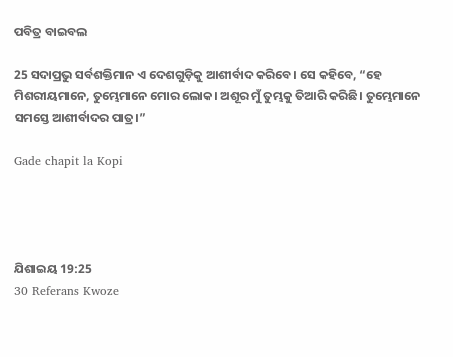ପବିତ୍ର ବାଇବଲ

25 ସଦାପ୍ରଭୁ ସର୍ବଶକ୍ତିମାନ ଏ ଦେଶଗୁଡ଼ିକୁ ଆଶୀର୍ବାଦ କରିବେ। ସେ କହିବେ, “ହେ ମିଶରୀୟମାନେ, ତୁମ୍ଭେମାନେ ମୋର ଲୋକ। ଅଶୂର ମୁଁ ତୁମ୍ଭକୁ ତିଆରି କରିଛି। ତୁମ୍ଭେମାନେ ସମସ୍ତେ ଆଶୀର୍ବାଦର ପାତ୍ର।”

Gade chapit la Kopi




ଯିଶାଇୟ 19:25
30 Referans Kwoze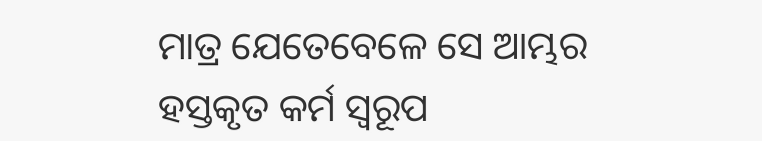ମାତ୍ର ଯେତେବେଳେ ସେ ଆମ୍ଭର ହସ୍ତକୃତ କର୍ମ ସ୍ୱରୂପ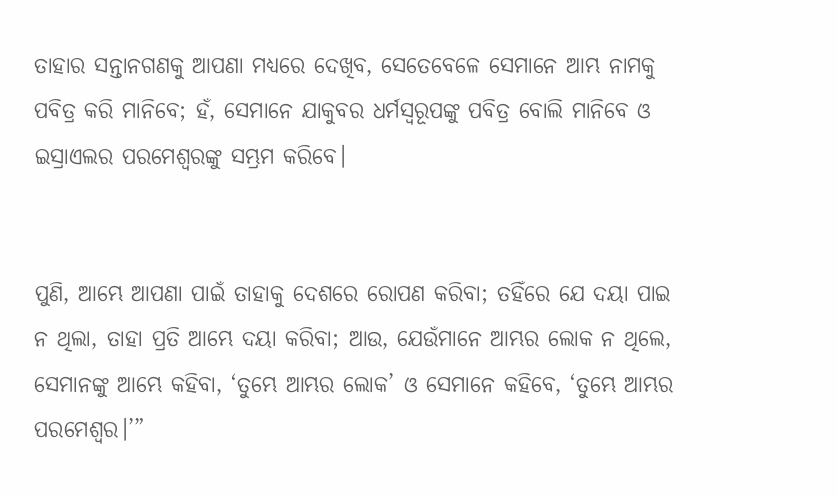ତାହାର ସନ୍ତାନଗଣକୁ ଆପଣା ମଧ୍ୟରେ ଦେଖିବ, ସେତେବେଳେ ସେମାନେ ଆମ୍ଭ ନାମକୁ ପବିତ୍ର କରି ମାନିବେ; ହଁ, ସେମାନେ ଯାକୁବର ଧର୍ମସ୍ୱରୂପଙ୍କୁ ପବିତ୍ର ବୋଲି ମାନିବେ ଓ ଇସ୍ରାଏଲର ପରମେଶ୍ୱରଙ୍କୁ ସମ୍ଭ୍ରମ କରିବେ।


ପୁଣି, ଆମ୍ଭେ ଆପଣା ପାଇଁ ତାହାକୁ ଦେଶରେ ରୋପଣ କରିବା; ତହିଁରେ ଯେ ଦୟା ପାଇ ନ ଥିଲା, ତାହା ପ୍ରତି ଆମ୍ଭେ ଦୟା କରିବା; ଆଉ, ଯେଉଁମାନେ ଆମ୍ଭର ଲୋକ ନ ଥିଲେ, ସେମାନଙ୍କୁ ଆମ୍ଭେ କହିବା, ‘ତୁମ୍ଭେ ଆମ୍ଭର ଲୋକ’ ଓ ସେମାନେ କହିବେ, ‘ତୁମ୍ଭେ ଆମ୍ଭର ପରମେଶ୍ୱର।’”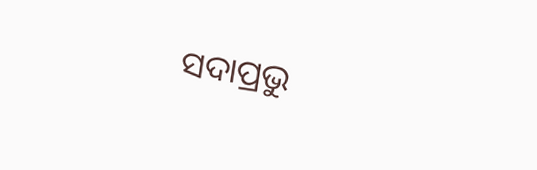ସଦାପ୍ରଭୁ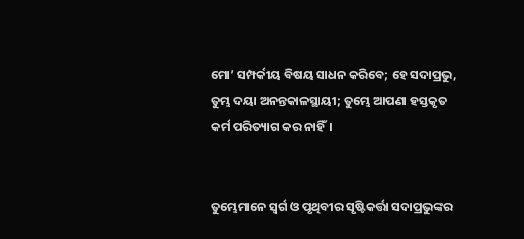ମୋ’ ସମ୍ପର୍କୀୟ ବିଷୟ ସାଧନ କରିବେ; ହେ ସଦାପ୍ରଭୁ, ତୁମ୍ଭ ଦୟା ଅନନ୍ତକାଳସ୍ଥାୟୀ; ତୁମ୍ଭେ ଆପଣା ହସ୍ତକୃତ କର୍ମ ପରିତ୍ୟାଗ କର ନାହିଁ।


ତୁମ୍ଭେମାନେ ସ୍ୱର୍ଗ ଓ ପୃଥିବୀର ସୃଷ୍ଟିକର୍ତ୍ତା ସଦାପ୍ରଭୁଙ୍କର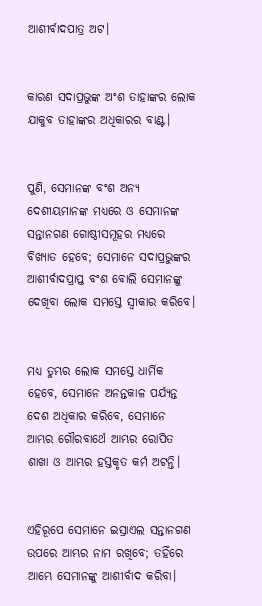ଆଶୀର୍ବାଦପାତ୍ର ଅଟ।


କାରଣ ସଦାପ୍ରଭୁଙ୍କ ଅଂଶ ତାହାଙ୍କର ଲୋକ ଯାକୁବ ତାହାଙ୍କର ଅଧିକାରର ବାଣ୍ଟ।


ପୁଣି, ସେମାନଙ୍କ ବଂଶ ଅନ୍ୟ ଦେଶୀୟମାନଙ୍କ ମଧ୍ୟରେ ଓ ସେମାନଙ୍କ ସନ୍ତାନଗଣ ଗୋଷ୍ଠୀସମୂହର ମଧ୍ୟରେ ବିଖ୍ୟାତ ହେବେ; ସେମାନେ ସଦାପ୍ରଭୁଙ୍କର ଆଶୀର୍ବାଦପ୍ରାପ୍ତ ବଂଶ ବୋଲି ସେମାନଙ୍କୁ ଦେଖିବା ଲୋକ ସମସ୍ତେ ସ୍ୱୀକାର କରିବେ।


ମଧ୍ୟ ତୁମ୍ଭର ଲୋକ ସମସ୍ତେ ଧାର୍ମିକ ହେବେ, ସେମାନେ ଅନନ୍ତକାଳ ପର୍ଯ୍ୟନ୍ତ ଦେଶ ଅଧିକାର କରିବେ, ସେମାନେ ଆମ୍ଭର ଗୌରବାର୍ଥେ ଆମ୍ଭର ରୋପିତ ଶାଖା ଓ ଆମ୍ଭର ହସ୍ତକୃତ କର୍ମ ଅଟନ୍ତି।


ଏହିରୂପେ ସେମାନେ ଇସ୍ରାଏଲ ସନ୍ତାନଗଣ ଉପରେ ଆମ୍ଭର ନାମ ରଖିବେ; ତହିଁରେ ଆମ୍ଭେ ସେମାନଙ୍କୁ ଆଶୀର୍ବାଦ କରିବା।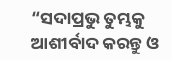“ସଦାପ୍ରଭୁ ତୁମ୍ଭକୁ ଆଶୀର୍ବାଦ କରନ୍ତୁ ଓ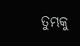ତୁମ୍ଭକୁ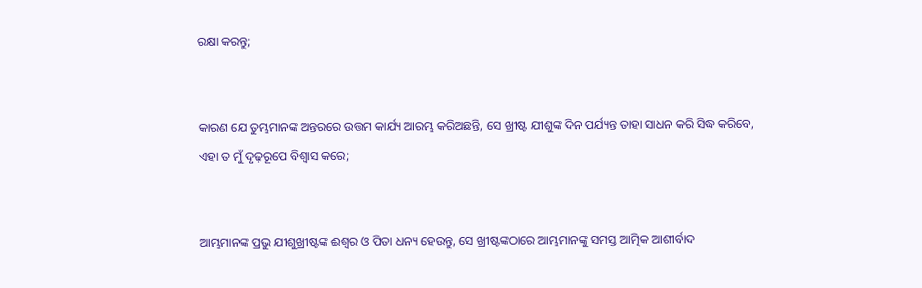ରକ୍ଷା କରନ୍ତୁ;


କାରଣ ଯେ ତୁମ୍ଭମାନଙ୍କ ଅନ୍ତରରେ ଉତ୍ତମ କାର୍ଯ୍ୟ ଆରମ୍ଭ କରିଅଛନ୍ତି, ସେ ଖ୍ରୀଷ୍ଟ ଯୀଶୁଙ୍କ ଦିନ ପର୍ଯ୍ୟନ୍ତ ତାହା ସାଧନ କରି ସିଦ୍ଧ କରିବେ, ଏହା ତ ମୁଁ ଦୃଢ଼ରୂପେ ବିଶ୍ୱାସ କରେ;


ଆମ୍ଭମାନଙ୍କ ପ୍ରଭୁ ଯୀଶୁଖ୍ରୀଷ୍ଟଙ୍କ ଈଶ୍ୱର ଓ ପିତା ଧନ୍ୟ ହେଉନ୍ତୁ, ସେ ଖ୍ରୀଷ୍ଟଙ୍କଠାରେ ଆମ୍ଭମାନଙ୍କୁ ସମସ୍ତ ଆତ୍ମିକ ଆଶୀର୍ବାଦ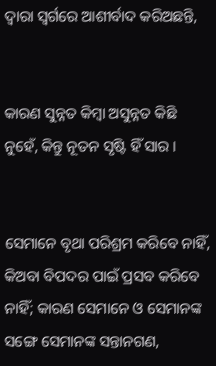ଦ୍ୱାରା ସ୍ୱର୍ଗରେ ଆଶୀର୍ବାଦ କରିଅଛନ୍ତି,


କାରଣ ସୁନ୍ନତ କିମ୍ବା ଅସୁନ୍ନତ କିଛି ନୁହେଁ, କିନ୍ତୁ ନୂତନ ସୃଷ୍ଟି ହିଁ ସାର ।


ସେମାନେ ବୃଥା ପରିଶ୍ରମ କରିବେ ନାହିଁ, କିଅବା ବିପଦର ପାଇଁ ପ୍ରସବ କରିବେ ନାହିଁ; କାରଣ ସେମାନେ ଓ ସେମାନଙ୍କ ସଙ୍ଗେ ସେମାନଙ୍କ ସନ୍ତାନଗଣ,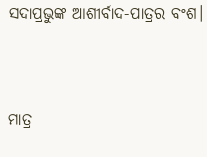ସଦାପ୍ରଭୁଙ୍କ ଆଶୀର୍ବାଦ-ପାତ୍ରର ବଂଶ।


ମାତ୍ର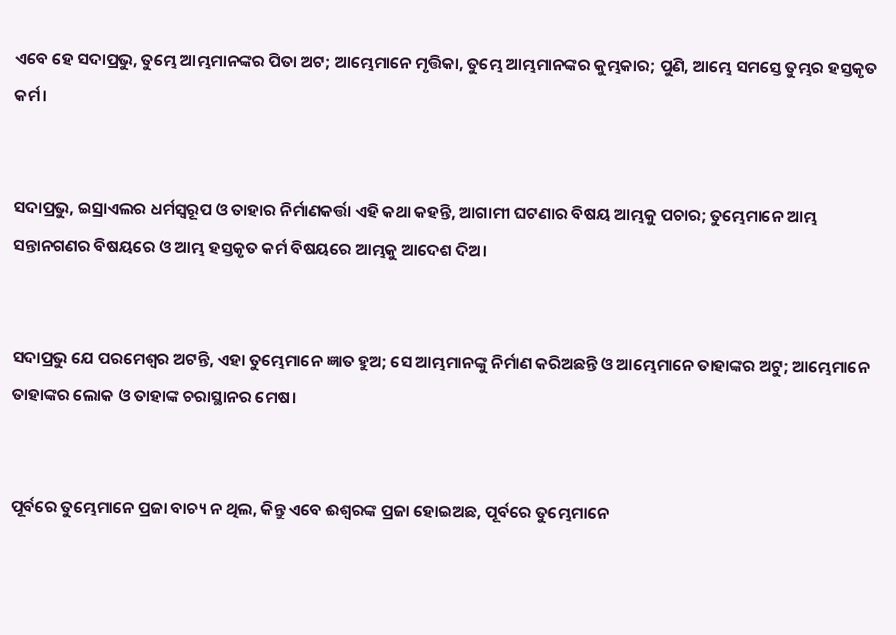ଏବେ ହେ ସଦାପ୍ରଭୁ, ତୁମ୍ଭେ ଆମ୍ଭମାନଙ୍କର ପିତା ଅଟ; ଆମ୍ଭେମାନେ ମୃତ୍ତିକା, ତୁମ୍ଭେ ଆମ୍ଭମାନଙ୍କର କୁମ୍ଭକାର; ପୁଣି, ଆମ୍ଭେ ସମସ୍ତେ ତୁମ୍ଭର ହସ୍ତକୃତ କର୍ମ।


ସଦାପ୍ରଭୁ, ଇସ୍ରାଏଲର ଧର୍ମସ୍ୱରୂପ ଓ ତାହାର ନିର୍ମାଣକର୍ତ୍ତା ଏହି କଥା କହନ୍ତି, ଆଗାମୀ ଘଟଣାର ବିଷୟ ଆମ୍ଭକୁ ପଚାର; ତୁମ୍ଭେମାନେ ଆମ୍ଭ ସନ୍ତାନଗଣର ବିଷୟରେ ଓ ଆମ୍ଭ ହସ୍ତକୃତ କର୍ମ ବିଷୟରେ ଆମ୍ଭକୁ ଆଦେଶ ଦିଅ।


ସଦାପ୍ରଭୁ ଯେ ପରମେଶ୍ୱର ଅଟନ୍ତି, ଏହା ତୁମ୍ଭେମାନେ ଜ୍ଞାତ ହୁଅ; ସେ ଆମ୍ଭମାନଙ୍କୁ ନିର୍ମାଣ କରିଅଛନ୍ତି ଓ ଆମ୍ଭେମାନେ ତାହାଙ୍କର ଅଟୁ; ଆମ୍ଭେମାନେ ତାହାଙ୍କର ଲୋକ ଓ ତାହାଙ୍କ ଚରାସ୍ଥାନର ମେଷ।


ପୂର୍ବରେ ତୁମ୍ଭେମାନେ ପ୍ରଜା ବାଚ୍ୟ ନ ଥିଲ, କିନ୍ତୁ ଏବେ ଈଶ୍ୱରଙ୍କ ପ୍ରଜା ହୋଇଅଛ, ପୂର୍ବରେ ତୁମ୍ଭେମାନେ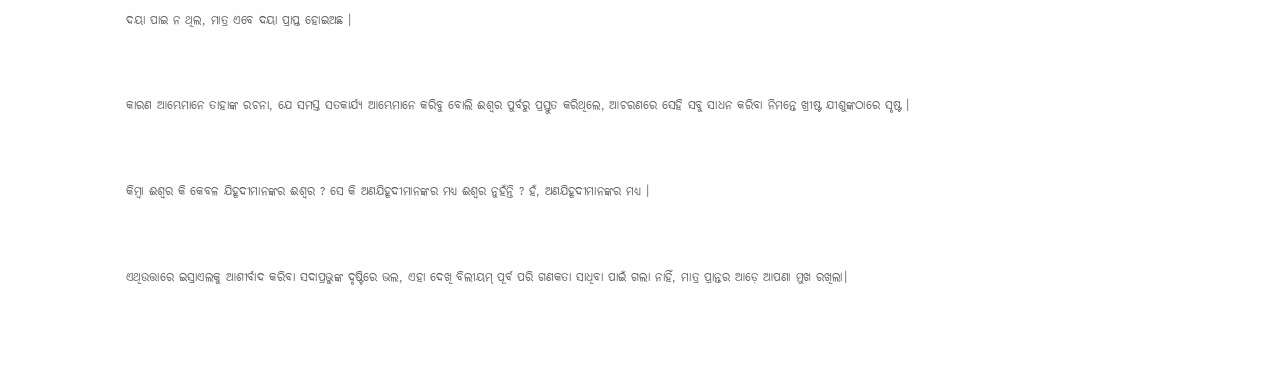ଦୟା ପାଇ ନ ଥିଲ, ମାତ୍ର ଏବେ ଦୟା ପ୍ରାପ୍ତ ହୋଇଅଛ ।


କାରଣ ଆମ୍ଭେମାନେ ତାହାଙ୍କ ରଚନା, ଯେ ସମସ୍ତ ସତକାର୍ଯ୍ୟ ଆମ୍ଭେମାନେ କରିବୁ ବୋଲି ଈଶ୍ୱର ପୁର୍ବରୁ ପ୍ରସ୍ତୁତ କରିଥିଲେ, ଆଚରଣରେ ସେହି ସବୁ ସାଧନ କରିବା ନିମନ୍ତେ ଖ୍ରୀଷ୍ଟ ଯୀଶୁଙ୍କଠାରେ ସୃଷ୍ଟ ।


କିମ୍ବା ଈଶ୍ୱର କି କେବଳ ଯିହୂଦୀମାନଙ୍କର ଈଶ୍ୱର ? ସେ କି ଅଣଯିହୂଦୀମାନଙ୍କର ମଧ୍ୟ ଈଶ୍ୱର ନୁହଁନ୍ତି ? ହଁ, ଅଣଯିହୂଦୀମାନଙ୍କର ମଧ୍ୟ ।


ଏଥିଉତ୍ତାରେ ଇସ୍ରାଏଲକୁ ଆଶୀର୍ବାଦ କରିବା ସଦାପ୍ରଭୁଙ୍କ ଦୃଷ୍ଟିରେ ଭଲ, ଏହା ଦେଖି ବିଲୀୟମ୍‍ ପୂର୍ବ ପରି ଗଣକତା ସାଧିବା ପାଇଁ ଗଲା ନାହିଁ, ମାତ୍ର ପ୍ରାନ୍ତର ଆଡ଼େ ଆପଣା ମୁଖ ରଖିଲା।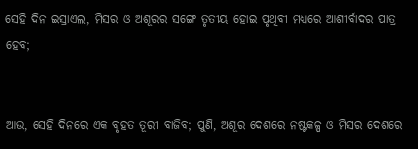ସେହି ଦିନ ଇସ୍ରାଏଲ, ମିସର ଓ ଅଶୂରର ସଙ୍ଗେ ତୃତୀୟ ହୋଇ ପୃଥିବୀ ମଧ୍ୟରେ ଆଶୀର୍ବାଦର ପାତ୍ର ହେବ;


ଆଉ, ସେହି ଦିନରେ ଏକ ବୃହତ ତୂରୀ ବାଜିବ; ପୁଣି, ଅଶୂର ଦେଶରେ ନଷ୍ଟକଳ୍ପ ଓ ମିସର ଦେଶରେ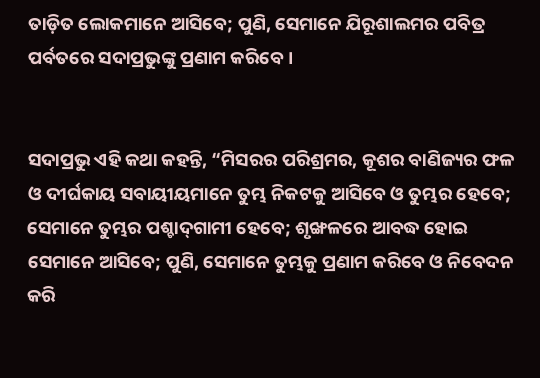ତାଡ଼ିତ ଲୋକମାନେ ଆସିବେ; ପୁଣି, ସେମାନେ ଯିରୂଶାଲମର ପବିତ୍ର ପର୍ବତରେ ସଦାପ୍ରଭୁଙ୍କୁ ପ୍ରଣାମ କରିବେ।


ସଦାପ୍ରଭୁ ଏହି କଥା କହନ୍ତି, “ମିସରର ପରିଶ୍ରମର, କୂଶର ବାଣିଜ୍ୟର ଫଳ ଓ ଦୀର୍ଘକାୟ ସବାୟୀୟମାନେ ତୁମ୍ଭ ନିକଟକୁ ଆସିବେ ଓ ତୁମ୍ଭର ହେବେ; ସେମାନେ ତୁମ୍ଭର ପଶ୍ଚାଦ୍‍ଗାମୀ ହେବେ; ଶୃଙ୍ଖଳରେ ଆବଦ୍ଧ ହୋଇ ସେମାନେ ଆସିବେ; ପୁଣି, ସେମାନେ ତୁମ୍ଭକୁ ପ୍ରଣାମ କରିବେ ଓ ନିବେଦନ କରି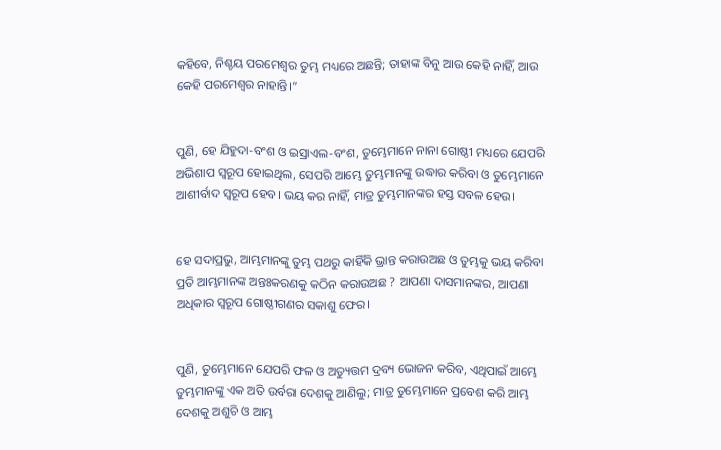କହିବେ, ନିଶ୍ଚୟ ପରମେଶ୍ୱର ତୁମ୍ଭ ମଧ୍ୟରେ ଅଛନ୍ତି; ତାହାଙ୍କ ବିନୁ ଆଉ କେହି ନାହିଁ, ଆଉ କେହି ପରମେଶ୍ୱର ନାହାନ୍ତି।”


ପୁଣି, ହେ ଯିହୁଦା-ବଂଶ ଓ ଇସ୍ରାଏଲ-ବଂଶ, ତୁମ୍ଭେମାନେ ନାନା ଗୋଷ୍ଠୀ ମଧ୍ୟରେ ଯେପରି ଅଭିଶାପ ସ୍ୱରୂପ ହୋଇଥିଲ, ସେପରି ଆମ୍ଭେ ତୁମ୍ଭମାନଙ୍କୁ ଉଦ୍ଧାର କରିବା ଓ ତୁମ୍ଭେମାନେ ଆଶୀର୍ବାଦ ସ୍ୱରୂପ ହେବ। ଭୟ କର ନାହିଁ, ମାତ୍ର ତୁମ୍ଭମାନଙ୍କର ହସ୍ତ ସବଳ ହେଉ।


ହେ ସଦାପ୍ରଭୁ, ଆମ୍ଭମାନଙ୍କୁ ତୁମ୍ଭ ପଥରୁ କାହିଁକି ଭ୍ରାନ୍ତ କରାଉଅଛ ଓ ତୁମ୍ଭକୁ ଭୟ କରିବା ପ୍ରତି ଆମ୍ଭମାନଙ୍କ ଅନ୍ତଃକରଣକୁ କଠିନ କରାଉଅଛ ? ଆପଣା ଦାସମାନଙ୍କର, ଆପଣା ଅଧିକାର ସ୍ୱରୂପ ଗୋଷ୍ଠୀଗଣର ସକାଶୁ ଫେର।


ପୁଣି, ତୁମ୍ଭେମାନେ ଯେପରି ଫଳ ଓ ଅତ୍ୟୁତ୍ତମ ଦ୍ରବ୍ୟ ଭୋଜନ କରିବ, ଏଥିପାଇଁ ଆମ୍ଭେ ତୁମ୍ଭମାନଙ୍କୁ ଏକ ଅତି ଉର୍ବରା ଦେଶକୁ ଆଣିଲୁ; ମାତ୍ର ତୁମ୍ଭେମାନେ ପ୍ରବେଶ କରି ଆମ୍ଭ ଦେଶକୁ ଅଶୁଚି ଓ ଆମ୍ଭ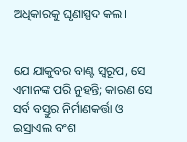ଅଧିକାରକୁ ଘୃଣାସ୍ପଦ କଲ।


ଯେ ଯାକୁବର ବାଣ୍ଟ ସ୍ୱରୂପ, ସେ ଏମାନଙ୍କ ପରି ନୁହନ୍ତି; କାରଣ ସେ ସର୍ବ ବସ୍ତୁର ନିର୍ମାଣକର୍ତ୍ତା ଓ ଇସ୍ରାଏଲ ବଂଶ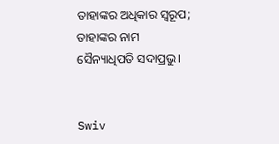ତାହାଙ୍କର ଅଧିକାର ସ୍ୱରୂପ; ତାହାଙ୍କର ନାମ ସୈନ୍ୟାଧିପତି ସଦାପ୍ରଭୁ।


Swiv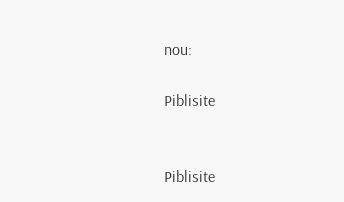nou:

Piblisite


Piblisite